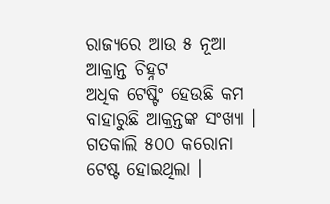ରାଜ୍ୟରେ ଆଉ ୫ ନୂଆ ଆକ୍ରାନ୍ତ ଚିହ୍ନଟ
ଅଧିକ ଟେଷ୍ଟିଂ ହେଉଛି କମ ବାହାରୁଛି ଆକ୍ରନ୍ତଙ୍କ ସଂଖ୍ୟା । ଗତକାଲି ୫୦୦ କରୋନା ଟେଷ୍ଟ ହୋଇଥିଲା ।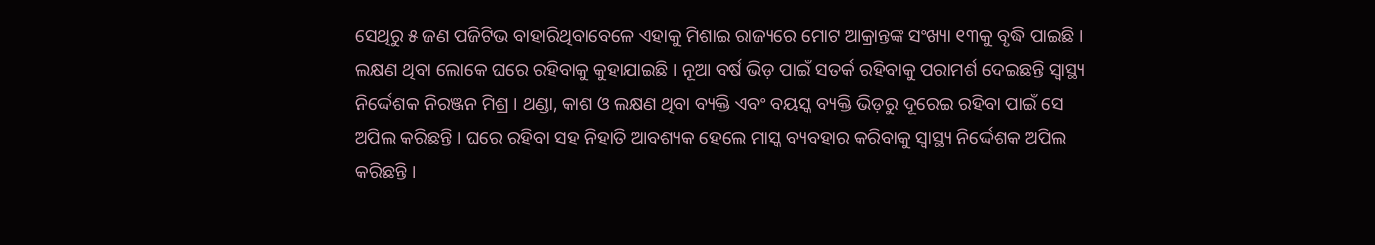ସେଥିରୁ ୫ ଜଣ ପଜିଟିଭ ବାହାରିଥିବାବେଳେ ଏହାକୁ ମିଶାଇ ରାଜ୍ୟରେ ମୋଟ ଆକ୍ରାନ୍ତଙ୍କ ସଂଖ୍ୟା ୧୩କୁ ବୃଦ୍ଧି ପାଇଛି । ଲକ୍ଷଣ ଥିବା ଲୋକେ ଘରେ ରହିବାକୁ କୁହାଯାଇଛି । ନୂଆ ବର୍ଷ ଭିଡ଼ ପାଇଁ ସତର୍କ ରହିବାକୁ ପରାମର୍ଶ ଦେଇଛନ୍ତି ସ୍ୱାସ୍ଥ୍ୟ ନିର୍ଦ୍ଦେଶକ ନିରଞ୍ଜନ ମିଶ୍ର । ଥଣ୍ଡା, କାଶ ଓ ଲକ୍ଷଣ ଥିବା ବ୍ୟକ୍ତି ଏବଂ ବୟସ୍କ ବ୍ୟକ୍ତି ଭିଡ଼ରୁ ଦୂରେଇ ରହିବା ପାଇଁ ସେ ଅପିଲ କରିଛନ୍ତି । ଘରେ ରହିବା ସହ ନିହାତି ଆବଶ୍ୟକ ହେଲେ ମାସ୍କ ବ୍ୟବହାର କରିବାକୁ ସ୍ବାସ୍ଥ୍ୟ ନିର୍ଦ୍ଦେଶକ ଅପିଲ କରିଛନ୍ତି ।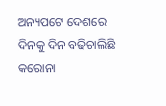ଅନ୍ୟପଟେ ଦେଶରେ ଦିନକୁ ଦିନ ବଢିଚାଲିଛି କରୋନା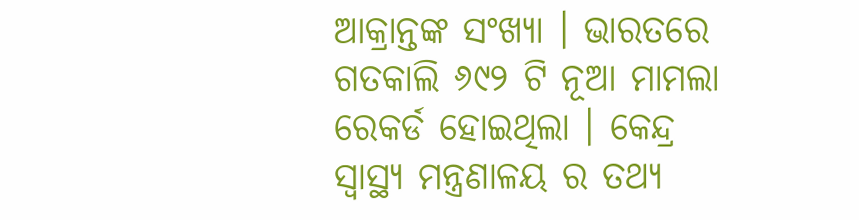ଆକ୍ରାନ୍ତଙ୍କ ସଂଖ୍ୟା । ଭାରତରେ ଗତକାଲି ୬୯୨ ଟି ନୂଆ ମାମଲା ରେକର୍ଡ ହୋଇଥିଲା । କେନ୍ଦ୍ର ସ୍ବାସ୍ଥ୍ୟ ମନ୍ତ୍ରଣାଳୟ ର ତଥ୍ୟ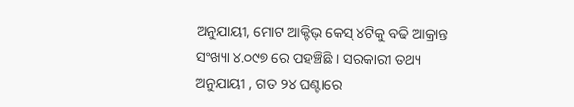ଅନୁଯାୟୀ, ମୋଟ ଆକ୍ଟିଭ୍ କେସ୍ ୪ଟିକୁ ବଢି ଆକ୍ରାନ୍ତ ସଂଖ୍ୟା ୪.୦୯୭ ରେ ପହଞ୍ଚିଛି । ସରକାରୀ ତଥ୍ୟ ଅନୁଯାୟୀ , ଗତ ୨୪ ଘଣ୍ଟାରେ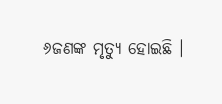୬ଜଣଙ୍କ ମୃତ୍ୟୁ ହୋଇଛି ।